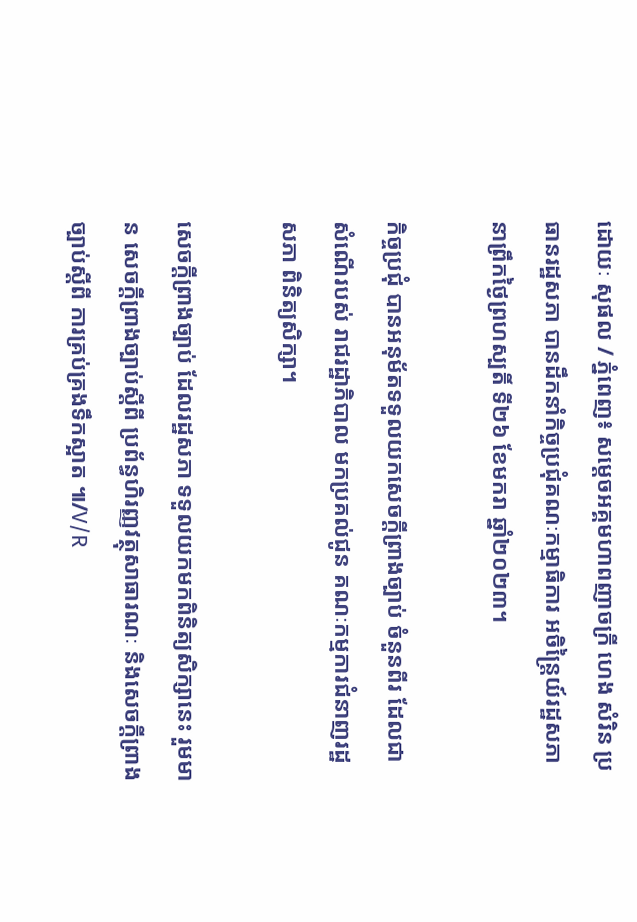ដោយៈ សុផល / ភ្នំពេញ៖ សម្តេចអគ្គមហាពញាចក្រី ហេង សំរិន ប្រធានរដ្ឋសភា បានដឹកនាំកិច្ចប្រជុំគណៈកម្មាធិការ អចិន្រ្តៃយ៍រដ្ឋសភា នាព្រឹកថ្ងៃព្រហស្បតិ៍ ទី២៦ ខែមករា ឆ្នាំ២០២៣។

កិច្ចប្រជុំ បានអនុម័តទទួលយកសេចក្តីព្រាងច្បាប់ ចំនួនពីរ ដែលជាសំណើរបស់ រាជរដ្ឋាភិបាល មកប្រគល់ជូន គណៈកម្មការជំនាញរដ្ឋសភា ពិនិត្យសិក្សា។

សេចក្តីព្រាងច្បាប់ ដែលរដ្ឋសភា ទទួលយកមកពិនិត្យសិក្សានេះ រួមមាន សេចក្តីព្រាងច្បាប់ស្តីពី ប្រព័ន្ធហិរញ្ញវត្ថុសាធារណៈ និងសេចក្តីព្រាងច្បាប់ស្តីពី ការគ្រប់គ្រងទឹកស្អាត ៕/V/R